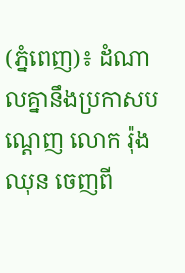(ភ្នំពេញ)៖ ដំណាលគ្នានឹងប្រកាសបណ្តេញ លោក រ៉ុង ឈុន ចេញពី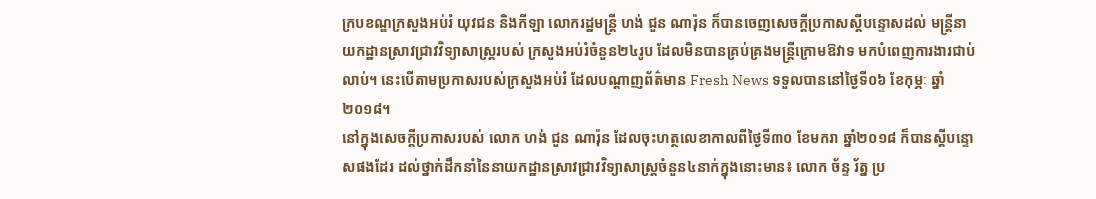ក្របខណ្ឌក្រសួងអប់រំ យុវជន និងកីឡា លោករដ្ឋមន្រ្តី ហង់ ជួន ណារ៉ុន ក៏បានចេញសេចក្តីប្រកាសស្តីបន្ទោសដល់ មន្រ្តីនាយកដ្ឋានស្រាវជ្រាវវិទ្យាសាស្រ្តរបស់ ក្រសួងអប់រំចំនួន២៤រូប ដែលមិនបានគ្រប់គ្រងមន្រ្តីក្រោមឱវាទ មកបំពេញការងារជាប់លាប់។ នេះបើតាមប្រកាសរបស់ក្រសួងអប់រំ ដែលបណ្តាញព័ត៌មាន Fresh News ទទួលបាននៅថ្ងៃទី០៦ ខែកុម្ភៈ ឆ្នាំ២០១៨។
នៅក្នុងសេចក្តីប្រកាសរបស់ លោក ហង់ ជួន ណារ៉ុន ដែលចុះហត្ថលេខាកាលពីថ្ងៃទី៣០ ខែមករា ឆ្នាំ២០១៨ ក៏បានស្តីបន្ទោសផងដែរ ដល់ថ្នាក់ដឹកនាំនៃនាយកដ្ឋានស្រាវជ្រាវវិទ្យាសាស្រ្តចំនួន៤នាក់ក្នុងនោះមាន៖ លោក ច័ន្ទ រ័ត្ន ប្រ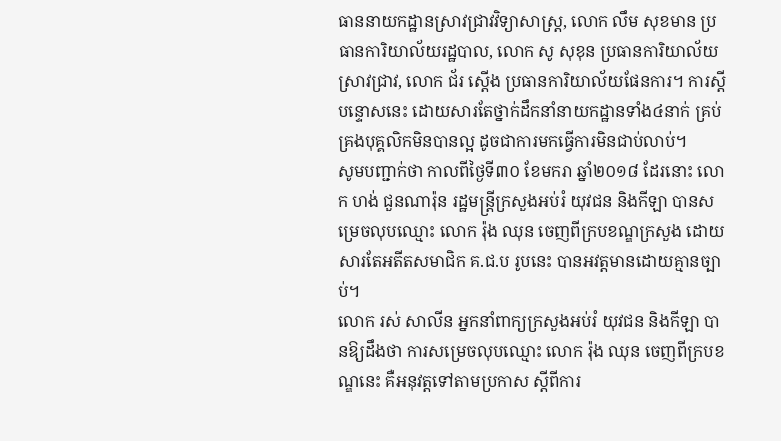ធាននាយកដ្ឋានស្រាវជ្រាវវិទ្យាសាស្រ្ត, លោក លឹម សុខមាន ប្រធានការិយាល័យរដ្ឋបាល, លោក សូ សុខុន ប្រធានការិយាល័យស្រាវជ្រាវ, លោក ជ័រ ស្តើង ប្រធានការិយាល័យផែនការ។ ការស្តីបន្ទោសនេះ ដោយសារតែថ្នាក់ដឹកនាំនាយកដ្ឋានទាំង៤នាក់ គ្រប់គ្រងបុគ្គលិកមិនបានល្អ ដូចជាការមកធ្វើការមិនជាប់លាប់។
សូមបញ្ជាក់ថា កាលពីថ្ងៃទី៣០ ខែមករា ឆ្នាំ២០១៨ ដែរនោះ លោក ហង់ ជួនណារ៉ុន រដ្ឋមន្រ្តីក្រសួងអប់រំ យុវជន និងកីឡា បានសម្រេចលុបឈ្មោះ លោក រ៉ុង ឈុន ចេញពីក្របខណ្ឌក្រសួង ដោយសារតែអតីតសមាជិក គ.ជ.ប រូបនេះ បានអវត្តមានដោយគ្មានច្បាប់។
លោក រស់ សាលីន អ្នកនាំពាក្យក្រសួងអប់រំ យុវជន និងកីឡា បានឱ្យដឹងថា ការសម្រេចលុបឈ្មោះ លោក រ៉ុង ឈុន ចេញពីក្របខណ្ឌនេះ គឺអនុវត្តទៅតាមប្រកាស ស្តីពីការ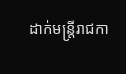ដាក់មន្រ្តីរាជកា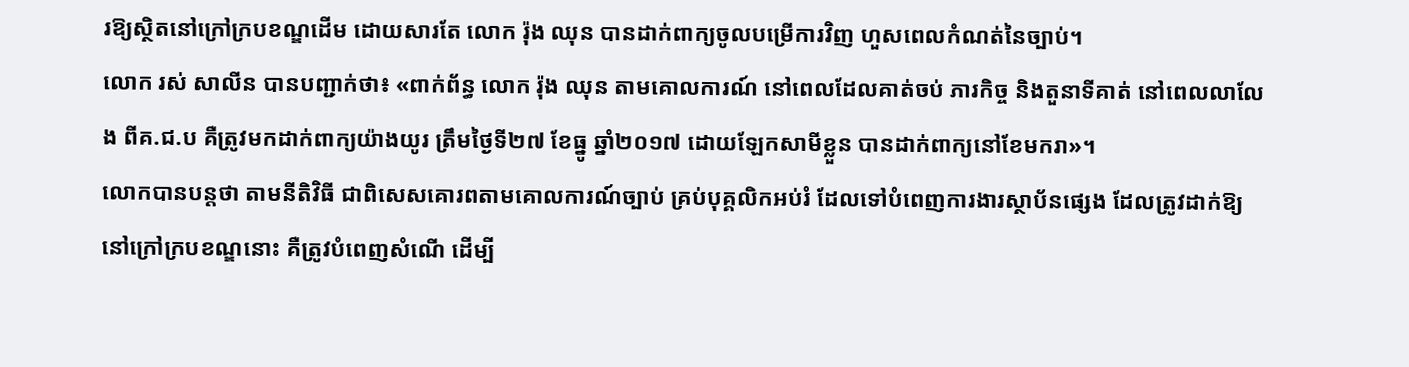រឱ្យស្ថិតនៅក្រៅក្របខណ្ឌដើម ដោយសារតែ លោក រ៉ុង ឈុន បានដាក់ពាក្យចូលបម្រើការវិញ ហួសពេលកំណត់នៃច្បាប់។
លោក រស់ សាលីន បានបញ្ជាក់ថា៖ «ពាក់ព័ន្ធ លោក រ៉ុង ឈុន តាមគោលការណ៍ នៅពេលដែលគាត់ចប់ ភារកិច្ច និងតួនាទីគាត់ នៅពេលលាលែង ពីគ.ជ.ប គឺត្រូវមកដាក់ពាក្យយ៉ាងយូរ ត្រឹមថ្ងៃទី២៧ ខែធ្នូ ឆ្នាំ២០១៧ ដោយឡែកសាមីខ្លួន បានដាក់ពាក្យនៅខែមករា»។
លោកបានបន្តថា តាមនីតិវិធី ជាពិសេសគោរពតាមគោលការណ៍ច្បាប់ គ្រប់បុគ្គលិកអប់រំ ដែលទៅបំពេញការងារស្ថាប័នផ្សេង ដែលត្រូវដាក់ឱ្យ នៅក្រៅក្របខណ្ឌនោះ គឺត្រូវបំពេញសំណើ ដើម្បី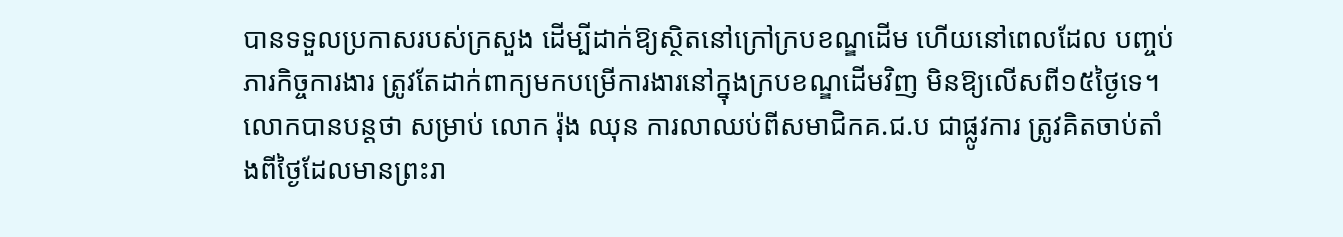បានទទួលប្រកាសរបស់ក្រសួង ដើម្បីដាក់ឱ្យស្ថិតនៅក្រៅក្របខណ្ឌដើម ហើយនៅពេលដែល បញ្ចប់ភារកិច្ចការងារ ត្រូវតែដាក់ពាក្យមកបម្រើការងារនៅក្នុងក្របខណ្ឌដើមវិញ មិនឱ្យលើសពី១៥ថ្ងៃទេ។ លោកបានបន្តថា សម្រាប់ លោក រ៉ុង ឈុន ការលាឈប់ពីសមាជិកគ.ជ.ប ជាផ្លូវការ ត្រូវគិតចាប់តាំងពីថ្ងៃដែលមានព្រះរា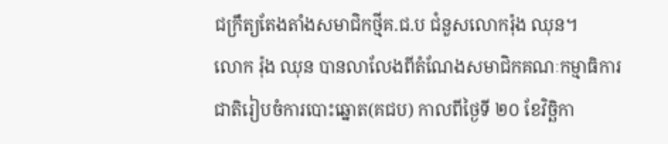ជក្រឹត្យតែងតាំងសមាជិកថ្មីគ.ជ.ប ជំនួសលោករ៉ុង ឈុន។
លោក រ៉ុង ឈុន បានលាលែងពីតំណែងសមាជិកគណៈកម្មាធិការជាតិរៀបចំការបោះឆ្នោត(គជប) កាលពីថ្ងៃទី ២០ ខែវិច្ឆិកា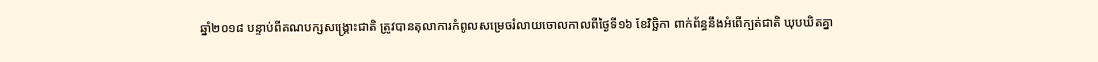ឆ្នាំ២០១៨ បន្ទាប់ពីគណបក្សសង្គ្រោះជាតិ ត្រូវបានតុលាការកំពូលសម្រេចរំលាយចោលកាលពីថ្ងៃទី១៦ ខែវិច្ឆិកា ពាក់ព័ន្ធនឹងអំពើក្បត់ជាតិ ឃុបឃិតគ្នា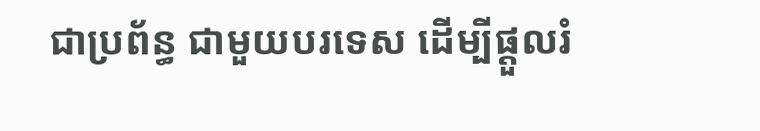ជាប្រព័ន្ធ ជាមួយបរទេស ដើម្បីផ្តួលរំ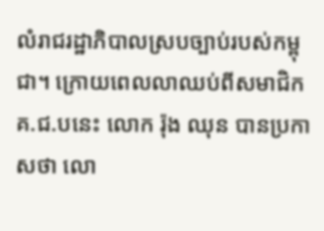លំរាជរដ្ឋាភិបាលស្របច្បាប់របស់កម្ពុជា។ ក្រោយពេលលាឈប់ពីសមាជិកគ.ជ.បនេះ លោក រ៉ុង ឈុន បានប្រកាសថា លោ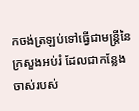កចង់ត្រឡប់ទៅធ្វើជាមន្ត្រីនៃក្រសួងអប់រំ ដែលជាកន្លែងចាស់របស់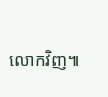លោកវិញ៕